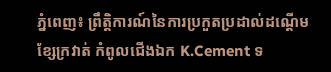ភ្នំពេញ៖ ព្រឹត្តិការណ៍នៃការប្រកួតប្រដាល់ដណ្ដើមខ្សែក្រវាត់ កំពូលជើងឯក K.Cement ទ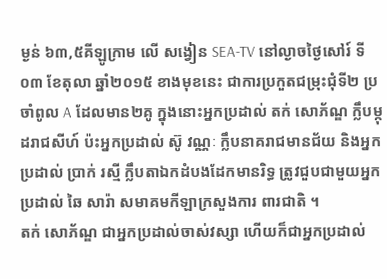ម្ងន់ ៦៣,៥គីឡូក្រាម លើ សង្វៀន SEA-TV នៅល្ងាចថ្ងៃសៅរ៍ ទី០៣ ខែតុលា ឆ្នាំ២០១៥ ខាងមុខនេះ ជាការប្រកួតជម្រុះជុំទី២ ប្រចាំពូល A ដែលមាន២គូ ក្នុងនោះអ្នកប្រដាល់ តក់ សោភ័ណ្ឌ ក្លឹបម្កុដរាជសីហ៍ ប៉ះអ្នកប្រដាល់ ស៊ូ វណ្ណៈ ក្លឹបនាគរាជមានជ័យ និងអ្នកប្រដាល់ ប្រាក់ រស្មី ក្លឹបតាឯកដំបងដែកមានរិទ្ធ ត្រូវជួបជាមួយអ្នកប្រដាល់ ឆៃ សារ៉ា សមាគមកីឡាក្រសួងការ ពារជាតិ ។
តក់ សោភ័ណ្ឌ ជាអ្នកប្រដាល់ចាស់វស្សា ហើយក៏ជាអ្នកប្រដាល់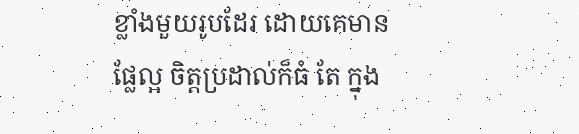ខ្លាំងមួយរូបដែរ ដោយគេមានផ្លែល្អ ចិត្តប្រដាល់ក៏ធំ តែ ក្នុង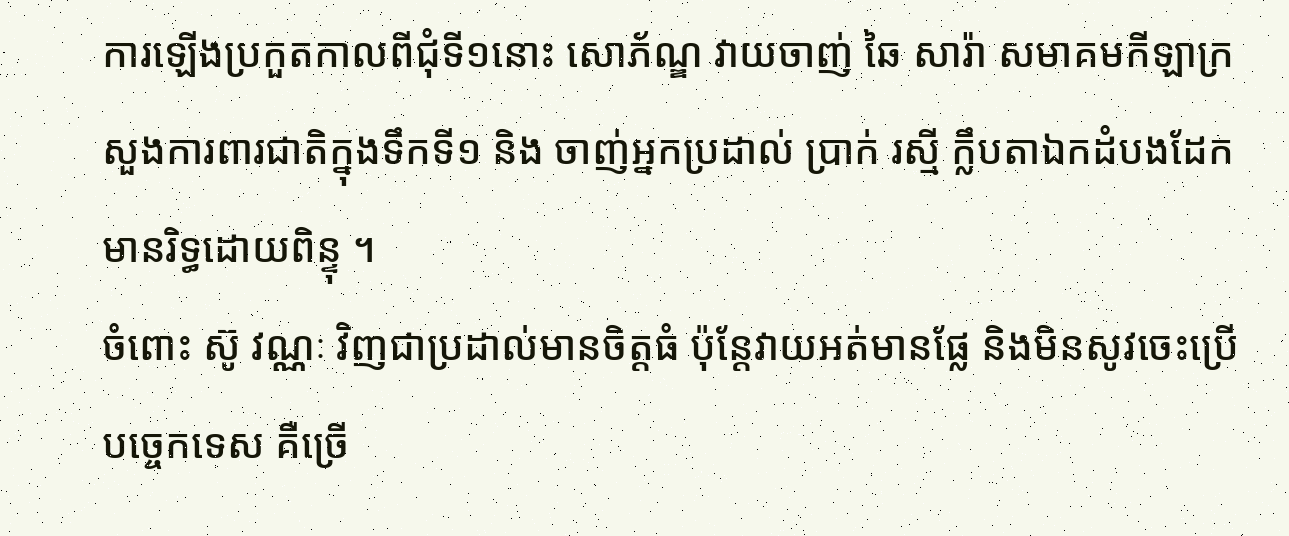ការឡើងប្រកួតកាលពីជុំទី១នោះ សោភ័ណ្ឌ វាយចាញ់ ឆៃ សារ៉ា សមាគមកីឡាក្រសួងការពារជាតិក្នុងទឹកទី១ និង ចាញ់អ្នកប្រដាល់ ប្រាក់ រស្មី ក្លឹបតាឯកដំបងដែកមានរិទ្ធដោយពិន្ទុ ។
ចំពោះ ស៊ូ វណ្ណៈ វិញជាប្រដាល់មានចិត្តធំ ប៉ុន្តែវាយអត់មានផ្លែ និងមិនសូវចេះប្រើបច្ចេកទេស គឺច្រើ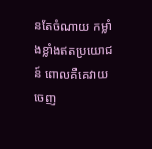នតែចំណាយ កម្លាំងខ្លាំងឥតប្រយោជន៍ ពោលគឺគេវាយចេញ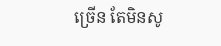ច្រើន តែមិនសូ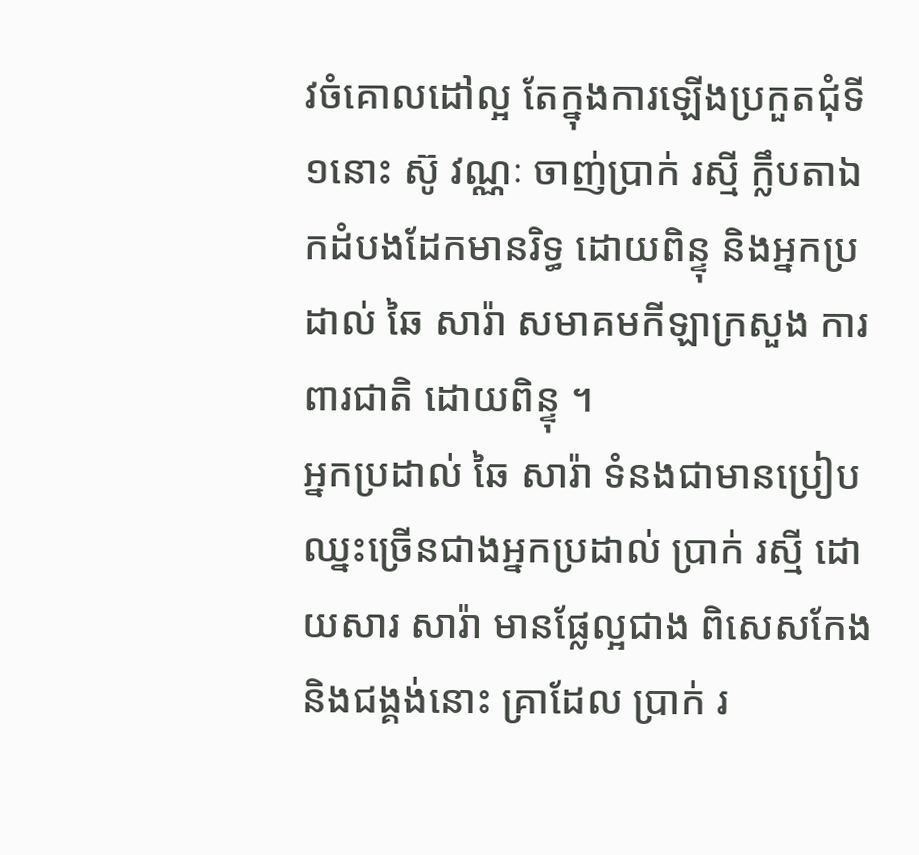វចំគោលដៅល្អ តែក្នុងការឡើងប្រកួតជុំទី១នោះ ស៊ូ វណ្ណៈ ចាញ់ប្រាក់ រស្មី ក្លឹបតាឯកដំបងដែកមានរិទ្ធ ដោយពិន្ទុ និងអ្នកប្រដាល់ ឆៃ សារ៉ា សមាគមកីឡាក្រសួង ការពារជាតិ ដោយពិន្ទុ ។
អ្នកប្រដាល់ ឆៃ សារ៉ា ទំនងជាមានប្រៀបឈ្នះច្រើនជាងអ្នកប្រដាល់ ប្រាក់ រស្មី ដោយសារ សារ៉ា មានផ្លែល្អជាង ពិសេសកែង និងជង្គង់នោះ គ្រាដែល ប្រាក់ រ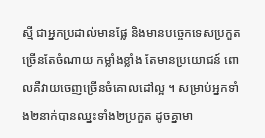ស្មី ជាអ្នកប្រដាល់មានផ្លែ និងមានបច្ចេកទេសប្រកួតច្រើនតែចំណាយ កម្លាំងខ្លាំង តែមានប្រយោជន៍ ពោលគឺវាយចេញច្រើនចំគោលដៅល្អ ។ សម្រាប់អ្នកទាំង២នាក់បានឈ្នះទាំង២ប្រកួត ដូចគ្នាមា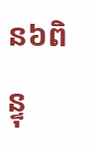ន៦ពិន្ទុ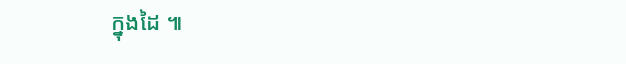ក្នុងដៃ ៕